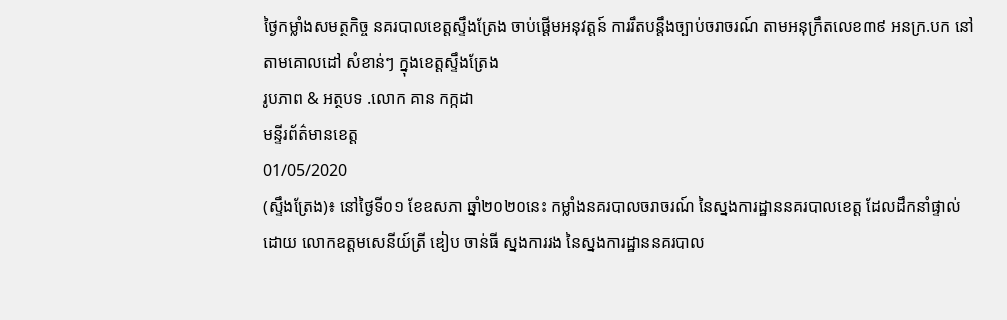ថ្ងៃកម្លាំងសមត្ថកិច្ច នគរបាលខេត្តស្ទឹងត្រែង ចាប់ផ្តើមអនុវត្តន៍ ការរឹតបន្តឹងច្បាប់ចរាចរណ៍ តាមអនុក្រឹតលេខ៣៩ អនក្រ.បក នៅតាមគោលដៅ សំខាន់ៗ ក្នុងខេត្តស្ទឹងត្រែង
រូបភាព & អត្ថបទ .លោក គាន កក្កដា
មន្ទីរព័ត៌មានខេត្ត
01/05/2020
(ស្ទឹងត្រែង)៖ នៅថ្ងៃទី០១ ខែឧសភា ឆ្នាំ២០២០នេះ កម្លាំងនគរបាលចរាចរណ៍ នៃស្នងការដ្ឋាននគរបាលខេត្ត ដែលដឹកនាំផ្ទាល់ ដោយ លោកឧត្តមសេនីយ៍ត្រី ឌៀប ចាន់ធី ស្នងការរង នៃស្នងការដ្ឋាននគរបាល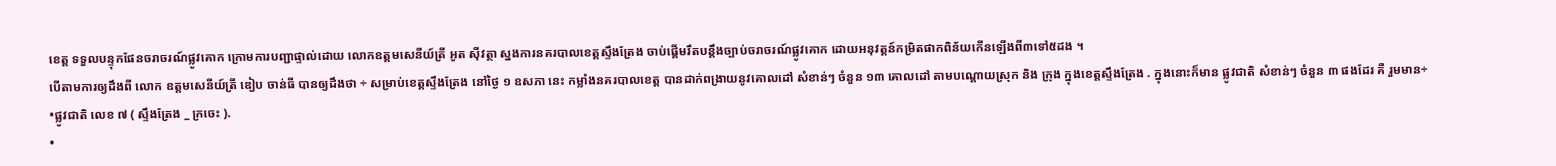ខេត្ត ទទួលបន្ទុកផែនចរាចរណ៍ផ្លូវគោក ក្រោមការបញ្ជាផ្ទាល់ដោយ លោកឧត្តមសេនីយ៍ត្រី អូត ស៊ីវត្ថា ស្នងការនគរបាលខេត្តស្ទឹងត្រែង ចាប់ផ្តើមរឹតបន្តឹងច្បាប់ចរាចរណ៍ផ្លូវគោក ដោយអនុវត្តន៍កម្រិតផាកពិន័យកើនឡើងពី៣ទៅ៥ដង ។
បើតាមការឲ្យដឹងពី លោក ឧត្តមសេនីយ៍ត្រី ឌៀប ចាន់ធី បានឲ្យដឹងថា ÷ សម្រាប់ខេត្តស្ទឹងត្រែង នៅថ្ងៃ ១ ឧសភា នេះ កម្លាំងនគរបាលខេត្ត បានដាក់ពង្រាយនូវគោលដៅ សំខាន់ៗ ចំនួន ១៣ គោលដៅ តាមបណ្តោយស្រុក និង ក្រុង ក្នុងខេត្តស្ទឹងត្រែង . ក្នុងនោះក៏មាន ផ្លូវជាតិ សំខាន់ៗ ចំនួន ៣ ផងដែរ គឺ រួមមាន÷
•ផ្លូវជាតិ លេខ ៧ ( ស្ទឹងត្រែង _ ក្រចេះ ).
•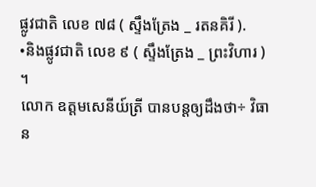ផ្លូវជាតិ លេខ ៧៨ ( ស្ទឹងត្រែង _ រតនគិរី ).
•និងផ្លូវជាតិ លេខ ៩ ( ស្ទឹងត្រែង _ ព្រះវិហារ ) ។
លោក ឧត្តមសេនីយ៍ត្រី បានបន្តឲ្យដឹងថា÷ វិធាន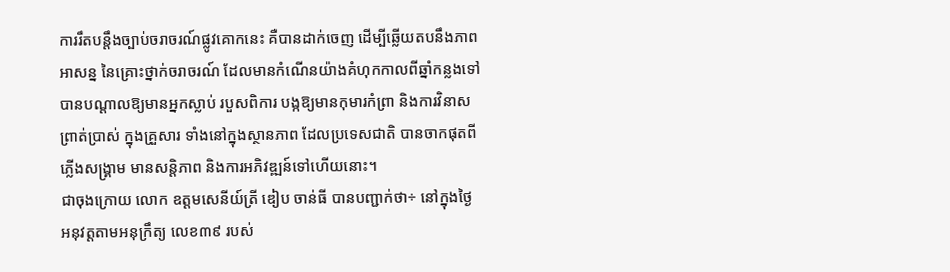ការរឹតបន្តឹងច្បាប់ចរាចរណ៍ផ្លូវគោកនេះ គឺបានដាក់ចេញ ដើម្បីឆ្លើយតបនឹងភាពអាសន្ន នៃគ្រោះថ្នាក់ចរាចរណ៍ ដែលមានកំណើនយ៉ាងគំហុកកាលពីឆ្នាំកន្លងទៅ បានបណ្ដាលឱ្យមានអ្នកស្លាប់ របួសពិការ បង្កឱ្យមានកុមារកំព្រា និងការវិនាសព្រាត់ប្រាស់ ក្នុងគ្រួសារ ទាំងនៅក្នុងស្ថានភាព ដែលប្រទេសជាតិ បានចាកផុតពីភ្លើងសង្គ្រាម មានសន្តិភាព និងការអភិវឌ្ឍន៍ទៅហើយនោះ។
ជាចុងក្រោយ លោក ឧត្តមសេនីយ៍ត្រី ឌៀប ចាន់ធី បានបញ្ជាក់ថា÷ នៅក្នុងថ្ងៃអនុវត្តតាមអនុក្រឹត្យ លេខ៣៩ របស់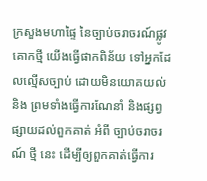ក្រសួងមហាផ្ទៃ នៃច្បាប់ចរាចរណ៍ផ្លូវគោកថ្មី យើងធ្វើផាកពិន័យ ទៅអ្នកដែលល្មើសច្បាប់ ដោយមិនយោគយល់ និង ព្រមទាំងធ្វើការណែនាំ និងផ្សព្វផ្សាយដល់ពួកគាត់ អំពី ច្បាប់ចរាចរណ៍ ថ្មី នេះ ដើម្បីឲ្យពួកគាត់ធ្វើការ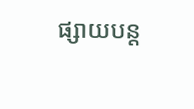ផ្សាយបន្ត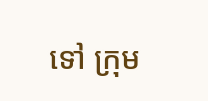ទៅ ក្រុម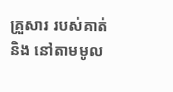គ្រួសារ របស់គាត់ និង នៅតាមមូល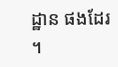ដ្ឋាន ផងដែរ ។